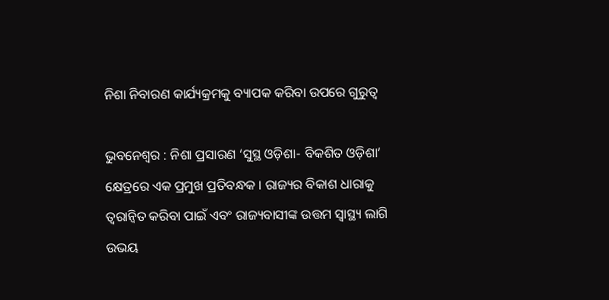ନିଶା ନିବାରଣ କାର୍ଯ୍ୟକ୍ରମକୁ ବ୍ୟାପକ କରିବା ଉପରେ ଗୁରୁତ୍ୱ

ଭୁବନେଶ୍ୱର : ନିଶା ପ୍ରସାରଣ ‘ସୁସ୍ଥ ଓଡ଼ିଶା- ବିକଶିତ ଓଡ଼ିଶା’ କ୍ଷେତ୍ରରେ ଏକ ପ୍ରମୁଖ ପ୍ରତିବନ୍ଧକ । ରାଜ୍ୟର ବିକାଶ ଧାରାକୁ ତ୍ୱରାନ୍ୱିତ କରିବା ପାଇଁ ଏବଂ ରାଜ୍ୟବାସୀଙ୍କ ଉତ୍ତମ ସ୍ୱାସ୍ଥ୍ୟ ଲାଗି ଉଭୟ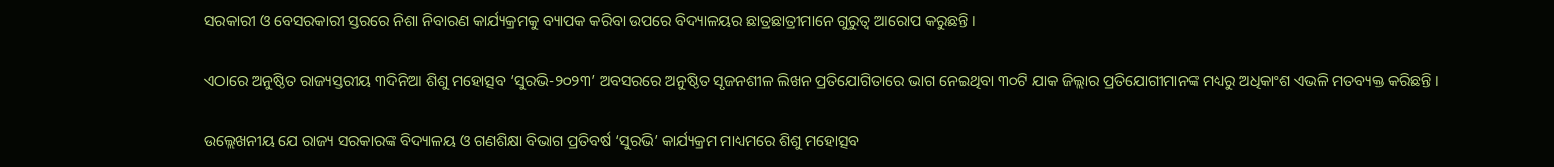ସରକାରୀ ଓ ବେସରକାରୀ ସ୍ତରରେ ନିଶା ନିବାରଣ କାର୍ଯ୍ୟକ୍ରମକୁ ବ୍ୟାପକ କରିବା ଉପରେ ବିଦ୍ୟାଳୟର ଛାତ୍ରଛାତ୍ରୀମାନେ ଗୁରୁତ୍ୱ ଆରୋପ କରୁଛନ୍ତି ।

ଏଠାରେ ଅନୁଷ୍ଠିତ ରାଜ୍ୟସ୍ତରୀୟ ୩ଦିନିଆ ଶିଶୁ ମହୋତ୍ସବ ‘ସୁରଭି-୨୦୨୩’ ଅବସରରେ ଅନୁଷ୍ଠିତ ସୃଜନଶୀଳ ଲିଖନ ପ୍ରତିଯୋଗିତାରେ ଭାଗ ନେଇଥିବା ୩୦ଟି ଯାକ ଜିଲ୍ଲାର ପ୍ରତିଯୋଗୀମାନଙ୍କ ମଧ୍ୟରୁ ଅଧିକାଂଶ ଏଭଳି ମତବ୍ୟକ୍ତ କରିଛନ୍ତି ।

ଉଲ୍ଲେଖନୀୟ ଯେ ରାଜ୍ୟ ସରକାରଙ୍କ ବିଦ୍ୟାଳୟ ଓ ଗଣଶିକ୍ଷା ବିଭାଗ ପ୍ରତିବର୍ଷ ‘ସୁରଭି’ କାର୍ଯ୍ୟକ୍ରମ ମାଧ୍ୟମରେ ଶିଶୁ ମହୋତ୍ସବ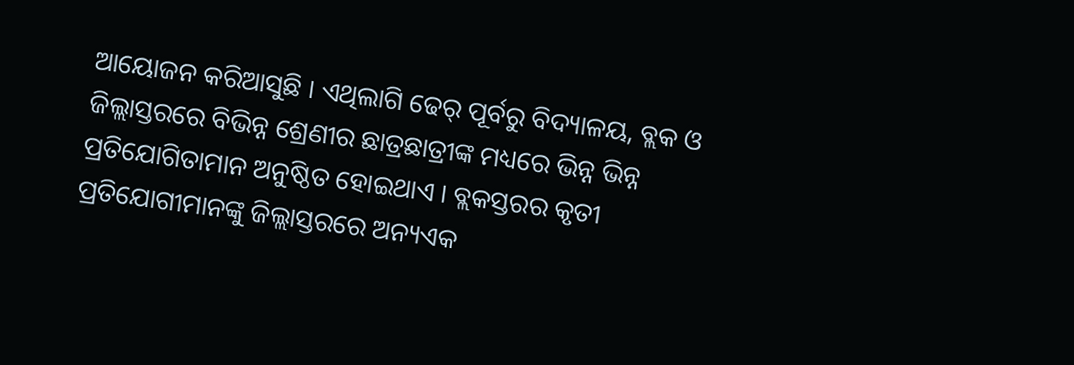ଆୟୋଜନ କରିଆସୁଛି । ଏଥିଲାଗି ଢେର୍‍ ପୂର୍ବରୁ ବିଦ୍ୟାଳୟ, ବ୍ଲକ ଓ ଜିଲ୍ଲାସ୍ତରରେ ବିଭିନ୍ନ ଶ୍ରେଣୀର ଛାତ୍ରଛାତ୍ରୀଙ୍କ ମଧ୍ୟରେ ଭିନ୍ନ ଭିନ୍ନ ପ୍ରତିଯୋଗିତାମାନ ଅନୁଷ୍ଠିତ ହୋଇଥାଏ । ବ୍ଲକସ୍ତରର କୃତୀ ପ୍ରତିଯୋଗୀମାନଙ୍କୁ ଜିଲ୍ଲାସ୍ତରରେ ଅନ୍ୟଏକ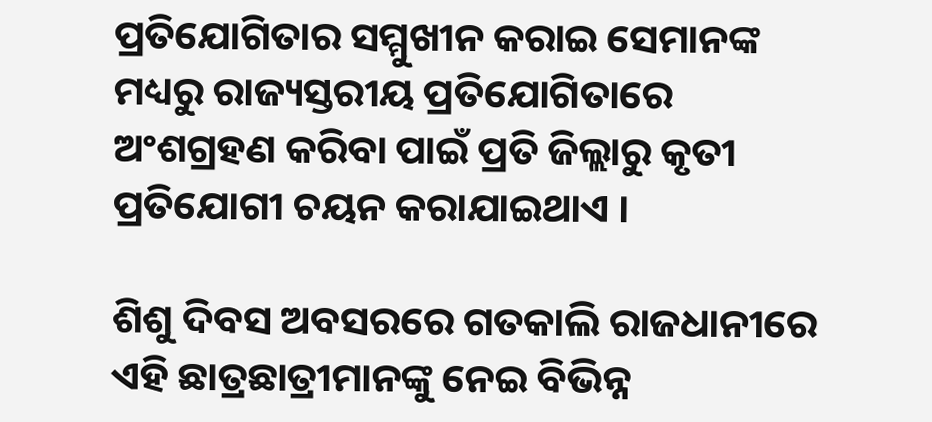ପ୍ରତିଯୋଗିତାର ସମ୍ମୁଖୀନ କରାଇ ସେମାନଙ୍କ ମଧ୍ୟରୁ ରାଜ୍ୟସ୍ତରୀୟ ପ୍ରତିଯୋଗିତାରେ ଅଂଶଗ୍ରହଣ କରିବା ପାଇଁ ପ୍ରତି ଜିଲ୍ଲାରୁ କୃତୀ ପ୍ରତିଯୋଗୀ ଚୟନ କରାଯାଇଥାଏ ।

ଶିଶୁ ଦିବସ ଅବସରରେ ଗତକାଲି ରାଜଧାନୀରେ ଏହି ଛାତ୍ରଛାତ୍ରୀମାନଙ୍କୁ ନେଇ ବିଭିନ୍ନ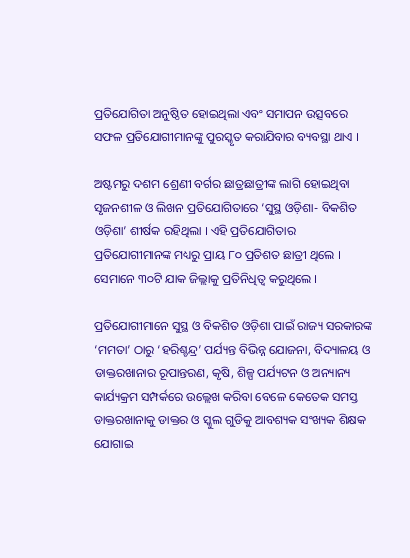ପ୍ରତିଯୋଗିତା ଅନୁଷ୍ଠିତ ହୋଇଥିଲା ଏବଂ ସମାପନ ଉତ୍ସବରେ ସଫଳ ପ୍ରତିଯୋଗୀମାନଙ୍କୁ ପୁରସ୍କୃତ କରାଯିବାର ବ୍ୟବସ୍ଥା ଥାଏ ।

ଅଷ୍ଟମରୁ ଦଶମ ଶ୍ରେଣୀ ବର୍ଗର ଛାତ୍ରଛାତ୍ରୀଙ୍କ ଲାଗି ହୋଇଥିବା ସୃଜନଶୀଳ ଓ ଲିଖନ ପ୍ରତିଯୋଗିତାରେ ‘ସୁସ୍ଥ ଓଡ଼ିଶା- ବିକଶିତ ଓଡ଼ିଶା’ ଶୀର୍ଷକ ରହିଥିଲା । ଏହି ପ୍ରତିଯୋଗିତାର ପ୍ରତିଯୋଗୀମାନଙ୍କ ମଧ୍ୟରୁ ପ୍ରାୟ ୮୦ ପ୍ରତିଶତ ଛାତ୍ରୀ ଥିଲେ । ସେମାନେ ୩୦ଟି ଯାକ ଜିଲ୍ଲାକୁ ପ୍ରତିନିଧିତ୍ୱ କରୁଥିଲେ ।

ପ୍ରତିଯୋଗୀମାନେ ସୁସ୍ଥ ଓ ବିକଶିତ ଓଡ଼ିଶା ପାଇଁ ରାଜ୍ୟ ସରକାରଙ୍କ ‘ମମତା’ ଠାରୁ ‘ହରିଶ୍ଚନ୍ଦ୍ର’ ପର୍ଯ୍ୟନ୍ତ ବିଭିନ୍ନ ଯୋଜନା, ବିଦ୍ୟାଳୟ ଓ ଡାକ୍ତରଖାନାର ରୂପାନ୍ତରଣ, କୃଷି, ଶିଳ୍ପ ପର୍ଯ୍ୟଟନ ଓ ଅନ୍ୟାନ୍ୟ କାର୍ଯ୍ୟକ୍ରମ ସମ୍ପର୍କରେ ଉଲ୍ଲେଖ କରିବା ବେଳେ କେତେକ ସମସ୍ତ ଡାକ୍ତରଖାନାକୁ ଡାକ୍ତର ଓ ସ୍କୁଲ ଗୁଡିକୁ ଆବଶ୍ୟକ ସଂଖ୍ୟକ ଶିକ୍ଷକ ଯୋଗାଇ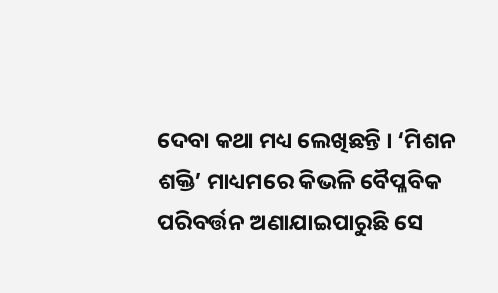ଦେବା କଥା ମଧ୍ୟ ଲେଖିଛନ୍ତି । ‘ମିଶନ ଶକ୍ତି’ ମାଧ୍ୟମରେ କିଭଳି ବୈପ୍ଳବିକ ପରିବର୍ତ୍ତନ ଅଣାଯାଇପାରୁଛି ସେ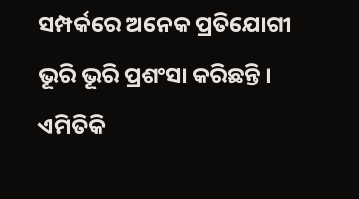ସମ୍ପର୍କରେ ଅନେକ ପ୍ରତିଯୋଗୀ ଭୂରି ଭୂରି ପ୍ରଶଂସା କରିଛନ୍ତି । ଏମିତିକି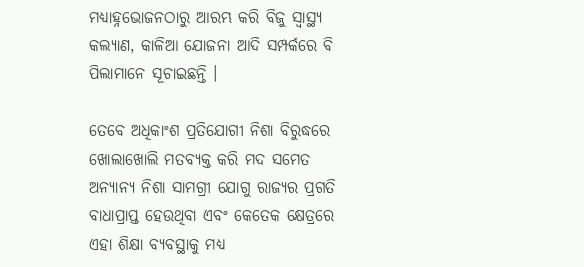ମଧ୍ୟାହ୍ନଭୋଜନଠାରୁ ଆରମ୍ଭ କରି ବିଜୁ ସ୍ୱାସ୍ଥ୍ୟ କଲ୍ୟାଣ, କାଳିଆ ଯୋଜନା ଆଦି ସମ୍ପର୍କରେ ବି ପିଲାମାନେ ସୂଚାଇଛନ୍ତି ।

ତେବେ ଅଧିକାଂଶ ପ୍ରତିଯୋଗୀ ନିଶା ବିରୁଦ୍ଧରେ ଖୋଲାଖୋଲି ମତବ୍ୟକ୍ତ କରି ମଦ ସମେତ ଅନ୍ୟାନ୍ୟ ନିଶା ସାମଗ୍ରୀ ଯୋଗୁ ରାଜ୍ୟର ପ୍ରଗତି ବାଧାପ୍ରାପ୍ତ ହେଉଥିବା ଏବଂ କେତେକ କ୍ଷେତ୍ରରେ ଏହା ଶିକ୍ଷା ବ୍ୟବସ୍ଥାକୁ ମଧ୍ୟ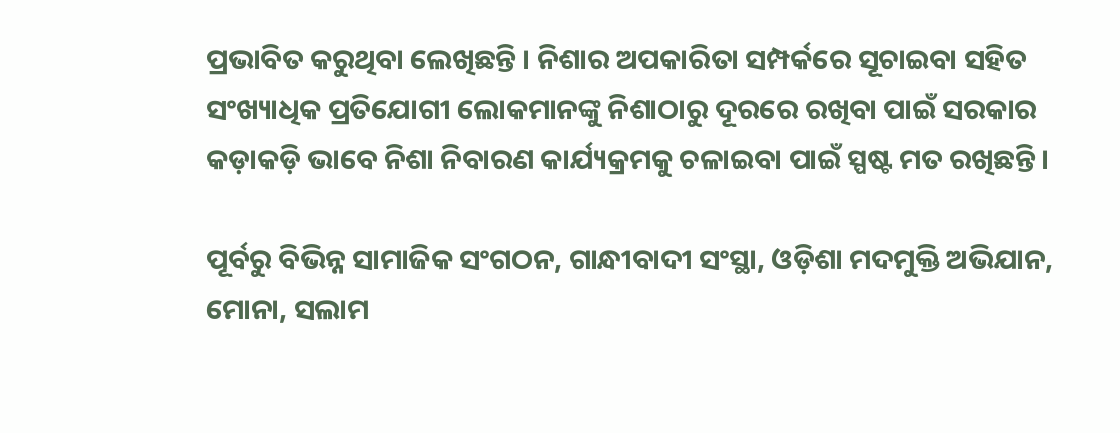ପ୍ରଭାବିତ କରୁଥିବା ଲେଖିଛନ୍ତି । ନିଶାର ଅପକାରିତା ସମ୍ପର୍କରେ ସୂଚାଇବା ସହିତ ସଂଖ୍ୟାଧିକ ପ୍ରତିଯୋଗୀ ଲୋକମାନଙ୍କୁ ନିଶାଠାରୁ ଦୂରରେ ରଖିବା ପାଇଁ ସରକାର କଡ଼ାକଡ଼ି ଭାବେ ନିଶା ନିବାରଣ କାର୍ଯ୍ୟକ୍ରମକୁ ଚଳାଇବା ପାଇଁ ସ୍ପଷ୍ଟ ମତ ରଖିଛନ୍ତି ।

ପୂର୍ବରୁ ବିଭିନ୍ନ ସାମାଜିକ ସଂଗଠନ, ଗାନ୍ଧୀବାଦୀ ସଂସ୍ଥା, ଓଡ଼ିଶା ମଦମୁକ୍ତି ଅଭିଯାନ, ମୋନା, ସଲାମ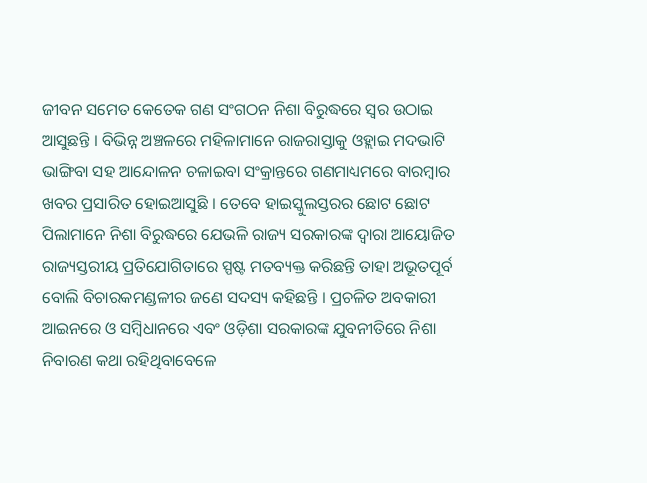ଜୀବନ ସମେତ କେତେକ ଗଣ ସଂଗଠନ ନିଶା ବିରୁଦ୍ଧରେ ସ୍ୱର ଉଠାଇ ଆସୁଛନ୍ତି । ବିଭିନ୍ନ ଅଞ୍ଚଳରେ ମହିଳାମାନେ ରାଜରାସ୍ତାକୁ ଓହ୍ଲାଇ ମଦଭାଟି ଭାଙ୍ଗିବା ସହ ଆନ୍ଦୋଳନ ଚଳାଇବା ସଂକ୍ରାନ୍ତରେ ଗଣମାଧ୍ୟମରେ ବାରମ୍ବାର ଖବର ପ୍ରସାରିତ ହୋଇଆସୁଛି । ତେବେ ହାଇସ୍କୁଲସ୍ତରର ଛୋଟ ଛୋଟ ପିଲାମାନେ ନିଶା ବିରୁଦ୍ଧରେ ଯେଭଳି ରାଜ୍ୟ ସରକାରଙ୍କ ଦ୍ୱାରା ଆୟୋଜିତ ରାଜ୍ୟସ୍ତରୀୟ ପ୍ରତିଯୋଗିତାରେ ସ୍ପଷ୍ଟ ମତବ୍ୟକ୍ତ କରିଛନ୍ତି ତାହା ଅଭୂତପୂର୍ବ ବୋଲି ବିଚାରକମଣ୍ଡଳୀର ଜଣେ ସଦସ୍ୟ କହିଛନ୍ତି । ପ୍ରଚଳିତ ଅବକାରୀ ଆଇନରେ ଓ ସମ୍ବିଧାନରେ ଏବଂ ଓଡ଼ିଶା ସରକାରଙ୍କ ଯୁବନୀତିରେ ନିଶା ନିବାରଣ କଥା ରହିଥିବାବେଳେ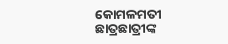କୋମଳମତୀ ଛାତ୍ରଛାତ୍ରୀଙ୍କ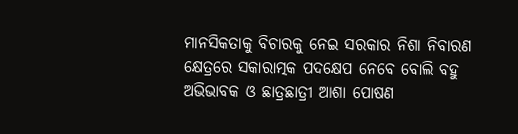ମାନସିକତାକୁ ବିଚାରକୁ ନେଇ ସରକାର ନିଶା ନିବାରଣ କ୍ଷେତ୍ରରେ ସକାରାତ୍ମକ ପଦକ୍ଷେପ ନେବେ ବୋଲି ବହୁ ଅଭିଭାବକ ଓ ଛାତ୍ରଛାତ୍ରୀ ଆଶା ପୋଷଣ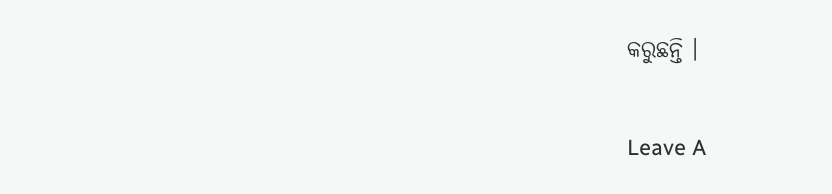କରୁଛନ୍ତି ।

Leave A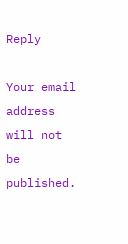Reply

Your email address will not be published.